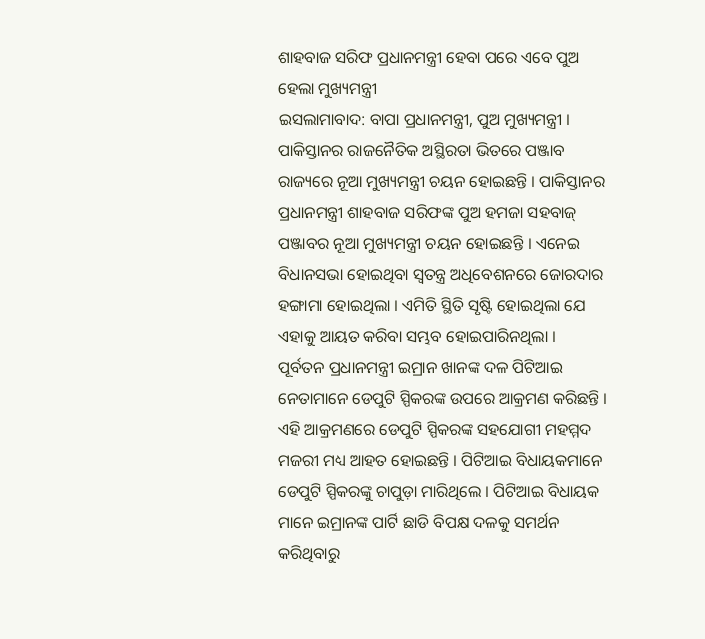ଶାହବାଜ ସରିଫ ପ୍ରଧାନମନ୍ତ୍ରୀ ହେବା ପରେ ଏବେ ପୁଅ ହେଲା ମୁଖ୍ୟମନ୍ତ୍ରୀ
ଇସଲାମାବାଦ: ବାପା ପ୍ରଧାନମନ୍ତ୍ରୀ, ପୁଅ ମୁଖ୍ୟମନ୍ତ୍ରୀ । ପାକିସ୍ତାନର ରାଜନୈତିକ ଅସ୍ଥିରତା ଭିତରେ ପଞ୍ଜାବ ରାଜ୍ୟରେ ନୂଆ ମୁଖ୍ୟମନ୍ତ୍ରୀ ଚୟନ ହୋଇଛନ୍ତି । ପାକିସ୍ତାନର ପ୍ରଧାନମନ୍ତ୍ରୀ ଶାହବାଜ ସରିଫଙ୍କ ପୁଅ ହମଜା ସହବାଜ୍ ପଞ୍ଜାବର ନୂଆ ମୁଖ୍ୟମନ୍ତ୍ରୀ ଚୟନ ହୋଇଛନ୍ତି । ଏନେଇ ବିଧାନସଭା ହୋଇଥିବା ସ୍ବତନ୍ତ୍ର ଅଧିବେଶନରେ ଜୋରଦାର ହଙ୍ଗାମା ହୋଇଥିଲା । ଏମିତି ସ୍ଥିତି ସୃଷ୍ଟି ହୋଇଥିଲା ଯେ ଏହାକୁ ଆୟତ କରିବା ସମ୍ଭବ ହୋଇପାରିନଥିଲା ।
ପୂର୍ବତନ ପ୍ରଧାନମନ୍ତ୍ରୀ ଇମ୍ରାନ ଖାନଙ୍କ ଦଳ ପିଟିଆଇ ନେତାମାନେ ଡେପୁଟି ସ୍ପିକରଙ୍କ ଉପରେ ଆକ୍ରମଣ କରିଛନ୍ତି । ଏହି ଆକ୍ରମଣରେ ଡେପୁଟି ସ୍ପିକରଙ୍କ ସହଯୋଗୀ ମହମ୍ମଦ ମଜରୀ ମଧ୍ୟ ଆହତ ହୋଇଛନ୍ତି । ପିଟିଆଇ ବିଧାୟକମାନେ ଡେପୁଟି ସ୍ପିକରଙ୍କୁ ଚାପୁଡ଼ା ମାରିଥିଲେ । ପିଟିଆଇ ବିଧାୟକ ମାନେ ଇମ୍ରାନଙ୍କ ପାର୍ଟି ଛାଡି ବିପକ୍ଷ ଦଳକୁ ସମର୍ଥନ କରିଥିବାରୁ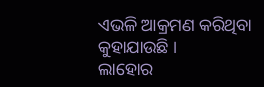ଏଭଳି ଆକ୍ରମଣ କରିଥିବା କୁହାଯାଉଛି ।
ଲାହୋର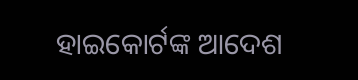ହାଇକୋର୍ଟଙ୍କ ଆଦେଶ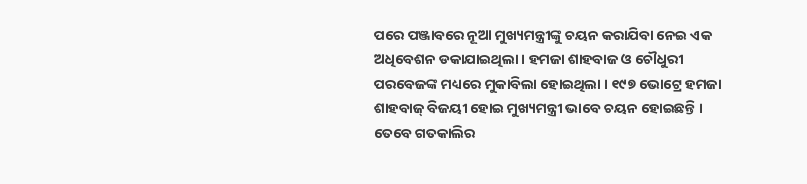ପରେ ପଞ୍ଜାବରେ ନୂଆ ମୁଖ୍ୟମନ୍ତ୍ରୀଙ୍କୁ ଚୟନ କରାଯିବା ନେଇ ଏକ ଅଧିବେଶନ ଡକାଯାଇଥିଲା । ହମଜା ଶାହବାଜ ଓ ଚୌଧୁରୀ ପରବେଜଙ୍କ ମଧ୍ୟରେ ମୁକାବିଲା ହୋଇଥିଲା । ୧୯୭ ଭୋଟ୍ରେ ହମଜା ଶାହବାଜ୍ ବିଜୟୀ ହୋଇ ମୁଖ୍ୟମନ୍ତ୍ରୀ ଭାବେ ଚୟନ ହୋଇଛନ୍ତି । ତେବେ ଗତକାଲିର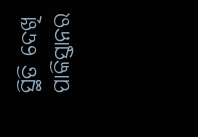ସ୍ଥିତି ଦେଖି ପାକିସ୍ତାନର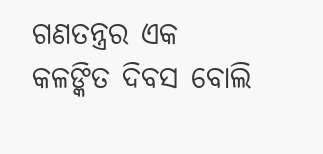ଗଣତନ୍ତ୍ରର ଏକ କଳଙ୍କିତ ଦିବସ ବୋଲି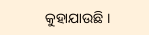କୁହାଯାଉଛି ।